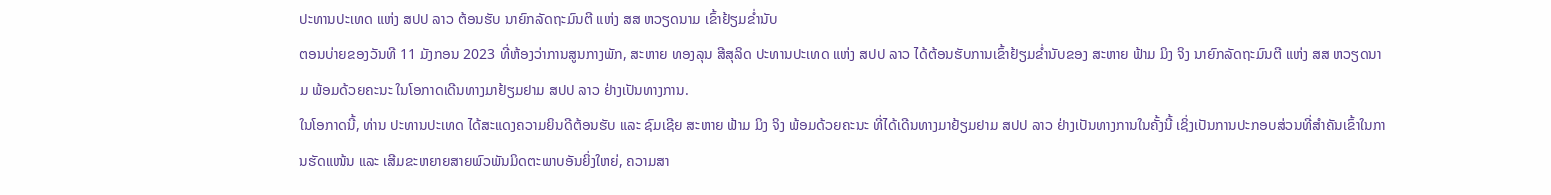ປະທານປະເທດ ແຫ່ງ ສປປ ລາວ ຕ້ອນຮັບ ນາຍົກລັດຖະມົນຕີ ແຫ່ງ ສສ ຫວຽດນາມ ເຂົ້າຢ້ຽມຂໍ່ານັບ
ຕອນບ່າຍຂອງວັນທີ 11 ມັງກອນ 2023 ທີ່ຫ້ອງວ່າການສູນກາງພັກ, ສະຫາຍ ທອງລຸນ ສີສຸລິດ ປະທານປະເທດ ແຫ່ງ ສປປ ລາວ ໄດ້ຕ້ອນຮັບການເຂົ້າຢ້ຽມຂໍ່ານັບຂອງ ສະຫາຍ ຟ້າມ ມິງ ຈິງ ນາຍົກລັດຖະມົນຕີ ແຫ່ງ ສສ ຫວຽດນາມ ພ້ອມດ້ວຍຄະນະ ໃນໂອກາດເດີນທາງມາຢ້ຽມຢາມ ສປປ ລາວ ຢ່າງເປັນທາງການ.
ໃນໂອກາດນີ້, ທ່ານ ປະທານປະເທດ ໄດ້ສະແດງຄວາມຍິນດີຕ້ອນຮັບ ແລະ ຊົມເຊີຍ ສະຫາຍ ຟ້າມ ມິງ ຈິງ ພ້ອມດ້ວຍຄະນະ ທີ່ໄດ້ເດີນທາງມາຢ້ຽມຢາມ ສປປ ລາວ ຢ່າງເປັນທາງການໃນຄັ້ງນີ້ ເຊິ່ງເປັນການປະກອບສ່ວນທີ່ສໍາຄັນເຂົ້າໃນການຮັດແໜ້ນ ແລະ ເສີມຂະຫຍາຍສາຍພົວພັນມິດຕະພາບອັນຍິ່ງໃຫຍ່, ຄວາມສາ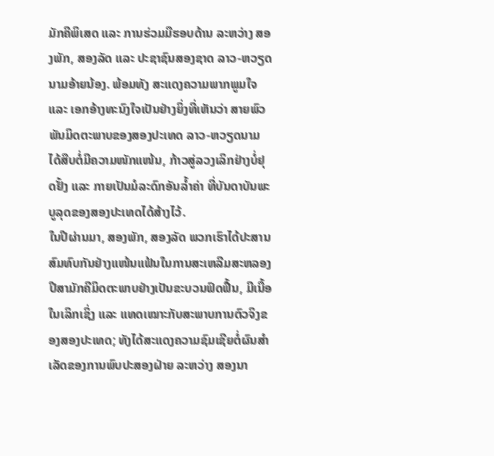ມັກຄີພິເສດ ແລະ ການຮ່ວມມືຮອບດ້ານ ລະຫວ່າງ ສອງພັກ, ສອງລັດ ແລະ ປະຊາຊົນສອງຊາດ ລາວ-ຫວຽດນາມອ້າຍນ້ອງ. ພ້ອມທັງ ສະແດງຄວາມພາກພູມໃຈ ແລະ ເອກອ້າງທະນົງໃຈເປັນຢ່າງຍິ່ງທີ່ເຫັນວ່າ ສາຍພົວພັນມິດຕະພາບຂອງສອງປະເທດ ລາວ-ຫວຽດນາມ ໄດ້ສືບຕໍ່ມີຄວາມໜັກແໜ້ນ, ກ້າວສູ່ລວງເລິກຢ່າງບໍ່ຢຸດຢັ້ງ ແລະ ກາຍເປັນມໍລະດົກອັນລໍ້າຄ່າ ທີ່ບັນດາບັນພະບູລຸດຂອງສອງປະເທດໄດ້ສ້າງໄວ້.
ໃນປີຜ່ານມາ, ສອງພັກ, ສອງລັດ ພວກເຮົາໄດ້ປະສານສົມທົບກັນຢ່າງແໜ້ນແຟ້ນໃນການສະເຫລີມສະຫລອງປີສາມັກຄີມິດຕະພາບຢ່າງເປັນຂະບວນຟົດຟື້ນ, ມີເນື້ອໃນເລິກເຊິ່ງ ແລະ ແທດເໝາະກັບສະພາບການຕົວຈິງຂອງສອງປະເທດ; ທັງໄດ້ສະແດງຄວາມຊົມເຊີຍຕໍ່ຜົນສໍາເລັດຂອງການພົບປະສອງຝ່າຍ ລະຫວ່າງ ສອງນາ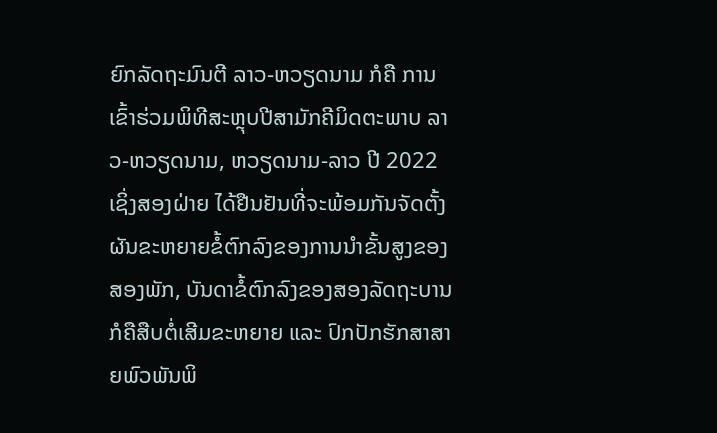ຍົກລັດຖະມົນຕີ ລາວ-ຫວຽດນາມ ກໍຄື ການເຂົ້າຮ່ວມພິທີສະຫຼຸບປີສາມັກຄີມິດຕະພາບ ລາວ-ຫວຽດນາມ, ຫວຽດນາມ-ລາວ ປີ 2022 ເຊິ່ງສອງຝ່າຍ ໄດ້ຢືນຢັນທີ່ຈະພ້ອມກັນຈັດຕັ້ງຜັນຂະຫຍາຍຂໍ້ຕົກລົງຂອງການນໍາຂັ້ນສູງຂອງສອງພັກ, ບັນດາຂໍ້ຕົກລົງຂອງສອງລັດຖະບານ ກໍຄືສືບຕໍ່ເສີມຂະຫຍາຍ ແລະ ປົກປັກຮັກສາສາຍພົວພັນພິ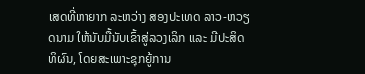ເສດທີ່ຫາຍາກ ລະຫວ່າງ ສອງປະເທດ ລາວ-ຫວຽດນາມ ໃຫ້ນັບມື້ນັບເຂົ້າສູ່ລວງເລິກ ແລະ ມີປະສິດທິຜົນ, ໂດຍສະເພາະຊຸກຍູ້ການ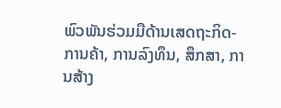ພົວພັນຮ່ວມມືດ້ານເສດຖະກິດ-ການຄ້າ, ການລົງທຶນ, ສຶກສາ, ການສ້າງ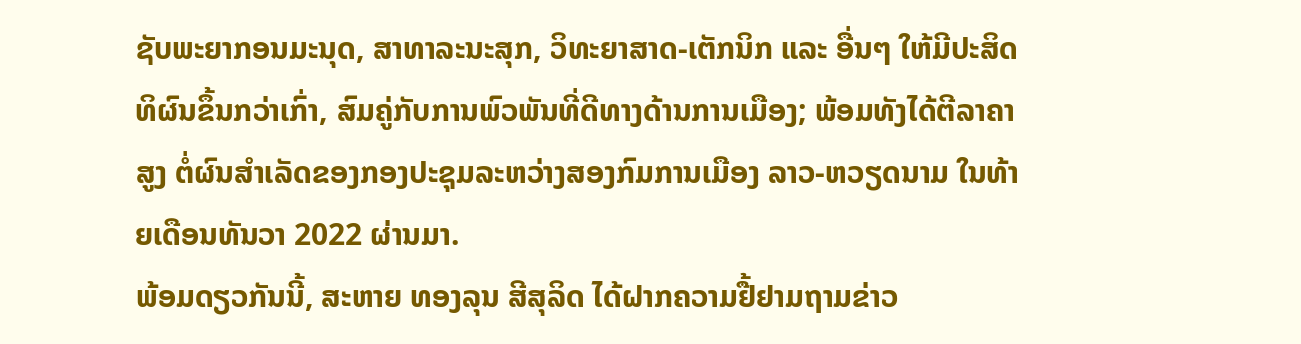ຊັບພະຍາກອນມະນຸດ, ສາທາລະນະສຸກ, ວິທະຍາສາດ-ເຕັກນິກ ແລະ ອື່ນໆ ໃຫ້ມີປະສິດທິຜົນຂຶ້ນກວ່າເກົ່າ, ສົມຄູ່ກັບການພົວພັນທີ່ດີທາງດ້ານການເມືອງ; ພ້ອມທັງໄດ້ຕີລາຄາສູງ ຕໍ່ຜົນສໍາເລັດຂອງກອງປະຊຸມລະຫວ່າງສອງກົມການເມືອງ ລາວ-ຫວຽດນາມ ໃນທ້າຍເດືອນທັນວາ 2022 ຜ່ານມາ.
ພ້ອມດຽວກັນນີ້, ສະຫາຍ ທອງລຸນ ສີສຸລິດ ໄດ້ຝາກຄວາມຢື້ຢາມຖາມຂ່າວ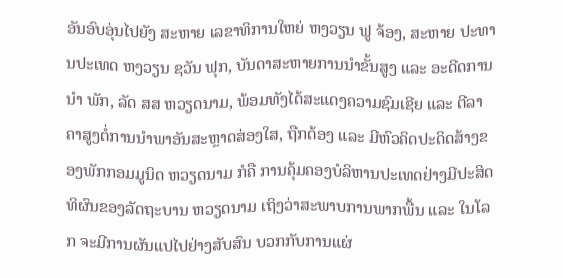ອັນອົບອຸ່ນໄປຍັງ ສະຫາຍ ເລຂາທິການໃຫຍ່ ຫງວຽນ ຟູ ຈ້ອງ, ສະຫາຍ ປະທານປະເທດ ຫງວຽນ ຊວັນ ຟຸກ, ບັນດາສະຫາຍການນໍາຂັ້ນສູງ ແລະ ອະດີດການນໍາ ພັກ, ລັດ ສສ ຫວຽດນາມ, ພ້ອມທັງໄດ້ສະແດງຄວາມຊົມເຊີຍ ແລະ ຕີລາຄາສູງຕໍ່ການນໍາພາອັນສະຫຼາດສ່ອງໃສ, ຖືກຕ້ອງ ແລະ ມີຫົວຄິດປະດິດສ້າງຂອງພັກກອມມູນິດ ຫວຽດນາມ ກໍຄື ການຄຸ້ມຄອງບໍລິຫານປະເທດຢ່າງມີປະສິດທິຜົນຂອງລັດຖະບານ ຫວຽດນາມ ເຖິງວ່າສະພາບການພາກພື້ນ ແລະ ໃນໂລກ ຈະມີການຜັນແປໄປຢ່າງສັບສົນ ບວກກັບການແຜ່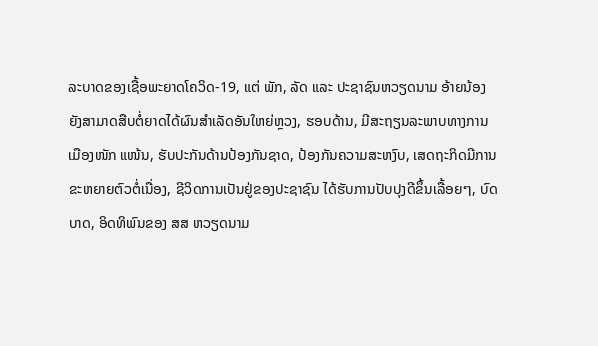ລະບາດຂອງເຊື້ອພະຍາດໂຄວິດ-19, ແຕ່ ພັກ, ລັດ ແລະ ປະຊາຊົນຫວຽດນາມ ອ້າຍນ້ອງ ຍັງສາມາດສືບຕໍ່ຍາດໄດ້ຜົນສໍາເລັດອັນໃຫຍ່ຫຼວງ, ຮອບດ້ານ, ມີສະຖຽນລະພາບທາງການເມືອງໜັກ ແໜ້ນ, ຮັບປະກັນດ້ານປ້ອງກັນຊາດ, ປ້ອງກັນຄວາມສະຫງົບ, ເສດຖະກິດມີການຂະຫຍາຍຕົວຕໍ່ເນື່ອງ, ຊີວິດການເປັນຢູ່ຂອງປະຊາຊົນ ໄດ້ຮັບການປັບປຸງດີຂຶ້ນເລື້ອຍໆ, ບົດບາດ, ອິດທິພົນຂອງ ສສ ຫວຽດນາມ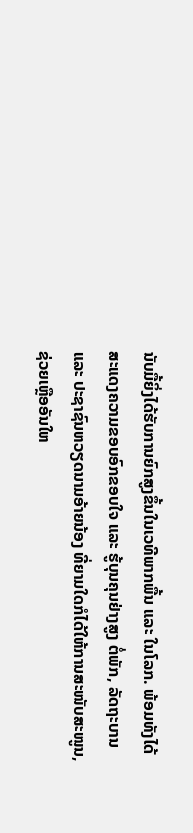ນັບມື້ຍິ່ງໄດ້ຮັບການຍົກສູງຂຶ້ນໃນເວທີພາກພື້ນ ແລະ ໃນໂລກ. ພ້ອມທັງໄດ້ສະແດງຄວາມຂອບອົກຂອບໃຈ ແລະ ຮູ້ບຸນຄຸນຢ່າງສູງ ຕໍ່ພັກ, ລັດຖະບານ ແລະ ປະຊາຊົນຫວຽດນາມອ້າຍນ້ອງ ທີ່ຍາມໃດກໍໄດ້ໃຫ້ການສະໜັບສະໜູນ, ຊ່ວຍເຫຼືອອັນໃຫ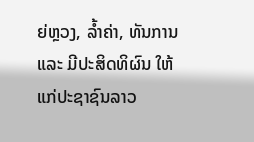ຍ່ຫຼວງ, ລໍ້າຄ່າ, ທັນການ ແລະ ມີປະສິດທິຜົນ ໃຫ້ແກ່ປະຊາຊົນລາວ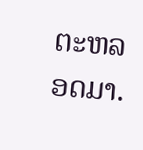ຕະຫລອດມາ.